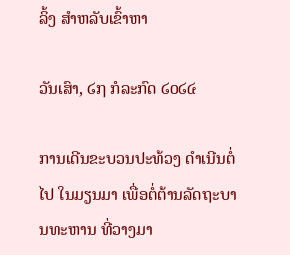ລິ້ງ ສຳຫລັບເຂົ້າຫາ

ວັນເສົາ, ໒໗ ກໍລະກົດ ໒໐໒໔

ການເດີນຂະບວນປະທ້ວງ ດຳເນີນຕໍ່ໄປ ໃນມຽນມາ ເພື່ອຕໍ່ຕ້ານລັດຖະບານທະຫານ ທີ່ວາງມາ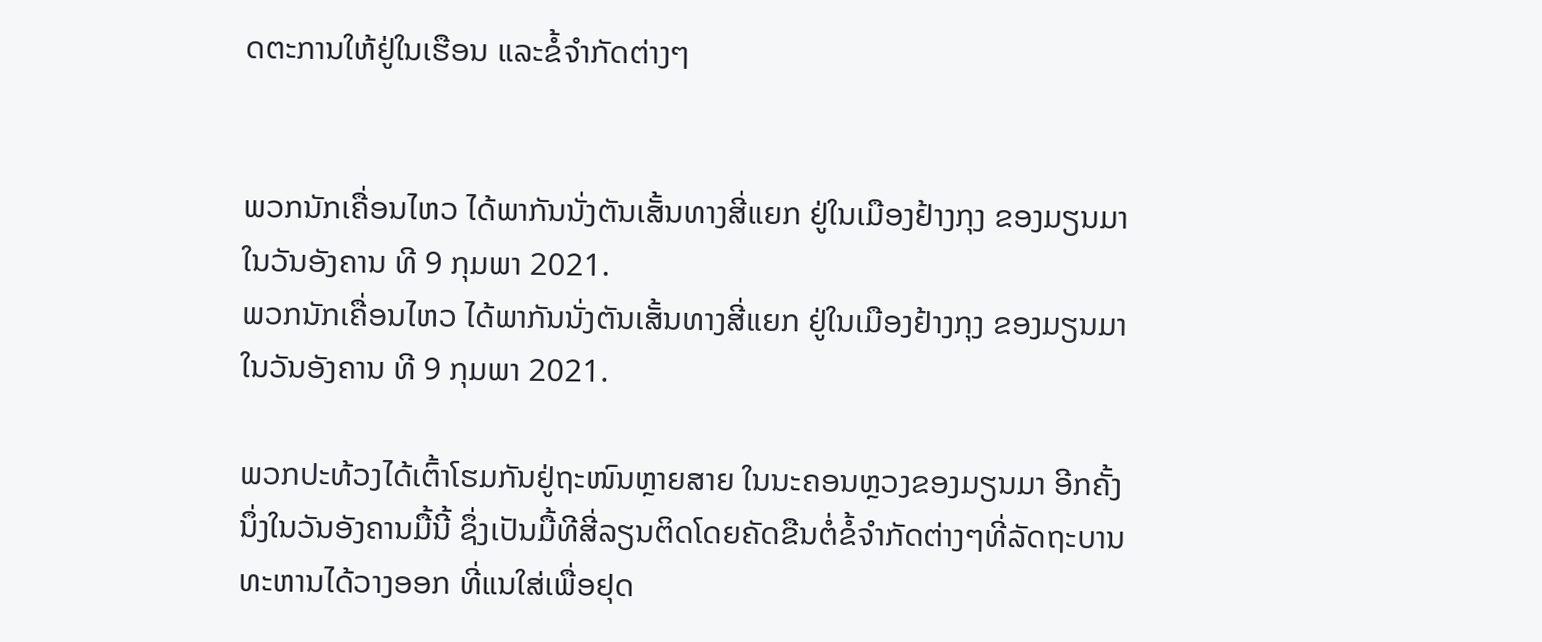ດຕະການໃຫ້ຢູ່ໃນເຮືອນ ແລະຂໍ້ຈຳກັດຕ່າງໆ


ພວກນັກເຄື່ອນໄຫວ ໄດ້ພາກັນນັ່ງຕັນເສັ້ນທາງສີ່ແຍກ ຢູ່ໃນເມືອງຢ້າງກຸງ ຂອງມຽນມາ ໃນວັນອັງຄານ ທີ 9 ກຸມພາ 2021.
ພວກນັກເຄື່ອນໄຫວ ໄດ້ພາກັນນັ່ງຕັນເສັ້ນທາງສີ່ແຍກ ຢູ່ໃນເມືອງຢ້າງກຸງ ຂອງມຽນມາ ໃນວັນອັງຄານ ທີ 9 ກຸມພາ 2021.

ພວກປະທ້ວງໄດ້ເຕົ້າໂຮມກັນຢູ່ຖະໜົນຫຼາຍສາຍ ໃນນະຄອນຫຼວງຂອງມຽນມາ ອີກຄັ້ງນຶ່ງໃນວັນອັງຄານມື້ນີ້ ຊຶ່ງເປັນມື້ທີສີ່ລຽນຕິດໂດຍຄັດຂືນຕໍ່ຂໍ້ຈຳກັດຕ່າງໆທີ່ລັດຖະບານທະຫານໄດ້ວາງອອກ ທີ່ແນໃສ່ເພື່ອຢຸດ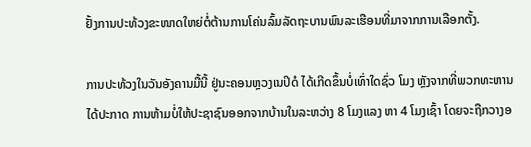ຢັ້ງການປະທ້ວງຂະໜາດໃຫຍ່ຕໍ່ຕ້ານການໂຄ່ນລົ້ມລັດຖະບານພົນລະເຮືອນທີ່ມາຈາກການເລືອກຕັ້ງ.

ການປະທ້ວງໃນວັນອັງຄານມື້ນີ້ ຢູ່ນະຄອນຫຼວງເນປິດໍ ໄດ້ເກີດຂຶ້ນບໍ່ເທົ່າໃດຊົ່ວ ໂມງ ຫຼັງຈາກທີ່ພວກທະຫານໄດ້ປະກາດ ການຫ້າມບໍ່ໃຫ້ປະຊາຊົນອອກຈາກບ້ານໃນລະຫວ່າງ 8 ໂມງແລງ ຫາ 4 ໂມງເຊົ້າ ໂດຍຈະຖືກວາງອ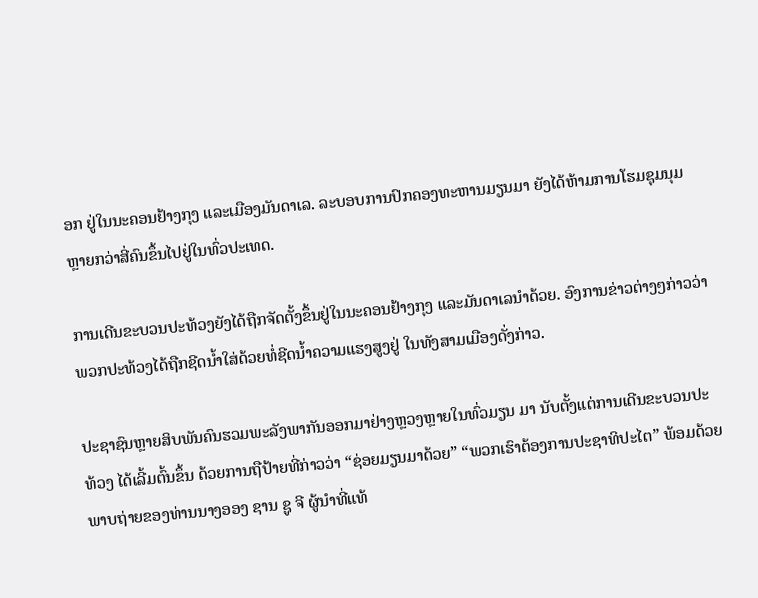ອກ ຢູ່ໃນນະຄອນຢ້າງກຸງ ແລະເມືອງມັນດາເລ. ລະບອບການປົກຄອງທະຫານມຽນມາ ຍັງໄດ້ຫ້າມການໂຮມຊຸມນຸມຫຼາຍກວ່າສີ່ຄົນຂຶ້ນໄປຢູ່ໃນທົ່ວປະເທດ.

ການເດີນຂະບວນປະທ້ວງຍັງໄດ້ຖືກຈັດຕັ້ງຂຶ້ນຢູ່ໃນນະຄອນຢ້າງກຸງ ແລະມັນດາເລນຳດ້ວຍ. ອົງການຂ່າວຕ່າງໆກ່າວວ່າ ພວກປະທ້ວງໄດ້ຖືກຊີດນ້ຳໃສ່ດ້ວຍທໍ່ຊີດນ້ຳຄວາມແຮງສູງຢູ່ ໃນທັງສາມເມືອງດັ່ງກ່າວ.

ປະຊາຊົນຫຼາຍສິບພັນຄົນຮວມພະລັງພາກັນອອກມາຢ່າງຫຼວງຫຼາຍໃນທົ່ວມຽນ ມາ ນັບຕັ້ງແຕ່ການເດີນຂະບວນປະທ້ວງ ໄດ້ເລີ້ມຕົ້ນຂຶ້ນ ດ້ວຍການຖືປ້າຍທີ່ກ່າວວ່າ “ຊ່ອຍມຽນມາດ້ວຍ” “ພວກເຮົາຕ້ອງການປະຊາທິປະໄຕ” ພ້ອມດ້ວຍພາບຖ່າຍຂອງທ່ານນາງອອງ ຊານ ຊູ ຈີ ຜູ້ນຳທີ່ແທ້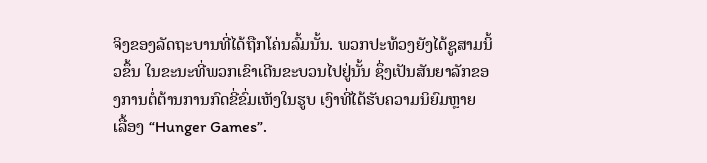ຈິງຂອງລັດຖະບານທີ່ໄດ້ຖືກໂຄ່ນລົ້ມນັ້ນ. ພວກປະທ້ວງຍັງໄດ້ຊູສາມນິ້ວຂຶ້ນ ໃນຂະນະທີ່ພວກເຂົາເດີນຂະບວນໄປຢູ່ນັ້ນ ຊຶ່ງເປັນສັນຍາລັກຂອງການຕໍ່ຕ້ານການກົດຂີ່ຂົ່ມເຫັງໃນຮູບ ເງົາທີ່ໄດ້ຮັບຄວາມນິຍົມຫຼາຍ ເລື້ອງ “Hunger Games”.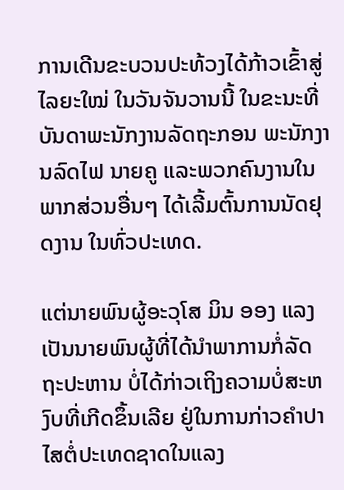ການເດີນຂະບວນປະທ້ວງໄດ້ກ້າວເຂົ້າສູ່ໄລຍະໃໝ່ ໃນວັນຈັນວານນີ້ ໃນຂະນະທີ່ບັນດາພະນັກງານລັດຖະກອນ ພະນັກງານລົດໄຟ ນາຍຄູ ແລະພວກຄົນງານໃນພາກສ່ວນອື່ນໆ ໄດ້ເລີ້ມຕົ້ນການນັດຢຸດງານ ໃນທົ່ວປະເທດ.

ແຕ່ນາຍພົນຜູ້ອະວຸໂສ ມິນ ອອງ ແລງ ເປັນນາຍພົນຜູ້ທີ່ໄດ້ນຳພາການກໍ່ລັດ ຖະປະຫານ ບໍ່ໄດ້ກ່າວເຖິງຄວາມບໍ່ສະຫງົບທີ່ເກີດຂຶ້ນເລີຍ ຢູ່ໃນການກ່າວຄຳປາໄສຕໍ່ປະເທດຊາດໃນແລງ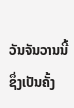ວັນຈັນວານນີ້ ຊຶ່ງເປັນຄັ້ງ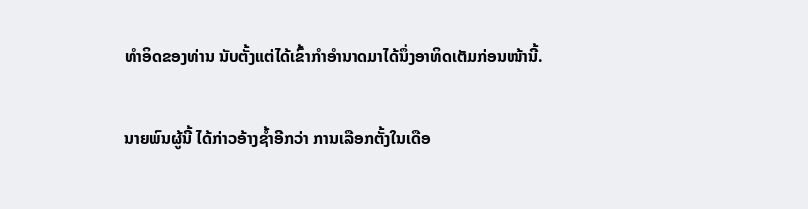ທຳອິດຂອງທ່ານ ນັບຕັ້ງແຕ່ໄດ້ເຂົ້າກຳອຳນາດມາໄດ້ນຶ່ງອາທິດເຕັມກ່ອນໜ້ານີ້.

ນາຍພົນຜູ້ນີ້ ໄດ້ກ່າວອ້າງຊ້ຳອີກວ່າ ການເລືອກຕັ້ງໃນເດືອ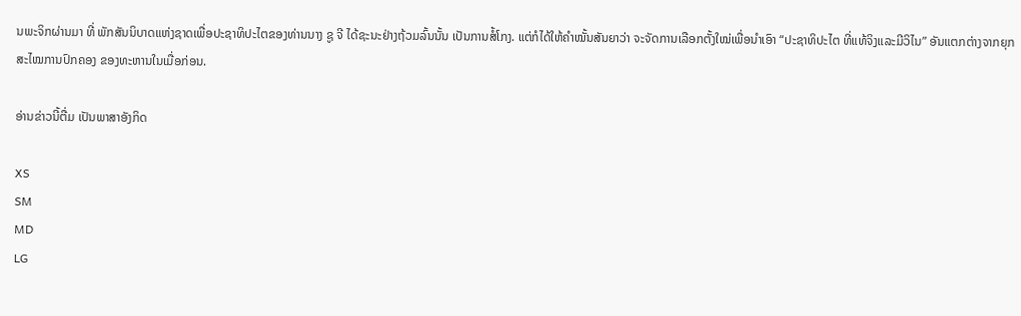ນພະຈິກຜ່ານມາ ທີ່ ພັກສັນນິບາດແຫ່ງຊາດເພື່ອປະຊາທິປະໄຕຂອງທ່ານນາງ ຊູ ຈີ ໄດ້ຊະນະຢ່າງຖ້ວມລົ້ນນັ້ນ ເປັນການສໍ້ໂກງ. ແຕ່ກໍໄດ້ໃຫ້ຄຳໝັ້ນສັນຍາວ່າ ຈະຈັດການເລືອກຕັ້ງໃໝ່ເພື່ອນຳເອົາ “ປະຊາທິປະໄຕ ທີ່ແທ້ຈິງແລະມີວິໄນ” ອັນແຕກຕ່າງຈາກຍຸກສະໄໝການປົກຄອງ ຂອງທະຫານໃນເມື່ອກ່ອນ.

ອ່ານຂ່າວນີ້ຕື່ມ ເປັນພາສາອັງກິດ

XS
SM
MD
LG